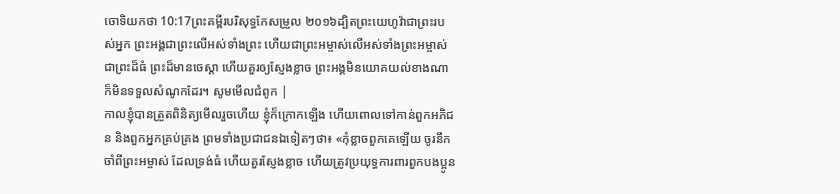ចោទិយកថា 10:17ព្រះគម្ពីរបរិសុទ្ធកែសម្រួល ២០១៦ដ្បិតព្រះយេហូវ៉ាជាព្រះរបស់អ្នក ព្រះអង្គជាព្រះលើអស់ទាំងព្រះ ហើយជាព្រះអម្ចាស់លើអស់ទាំងព្រះអម្ចាស់ ជាព្រះដ៏ធំ ព្រះដ៏មានចេស្តា ហើយគួរឲ្យស្ញែងខ្លាច ព្រះអង្គមិនយោគយល់ខាងណា ក៏មិនទទួលសំណូកដែរ។ សូមមើលជំពូក |
កាលខ្ញុំបានត្រួតពិនិត្យមើលរួចហើយ ខ្ញុំក៏ក្រោកឡើង ហើយពោលទៅកាន់ពួកអភិជន និងពួកអ្នកគ្រប់គ្រង ព្រមទាំងប្រជាជនឯទៀតៗថា៖ «កុំខ្លាចពួកគេឡើយ ចូរនឹកចាំពីព្រះអម្ចាស់ ដែលទ្រង់ធំ ហើយគួរស្ញែងខ្លាច ហើយត្រូវប្រយុទ្ធការពារពួកបងប្អូន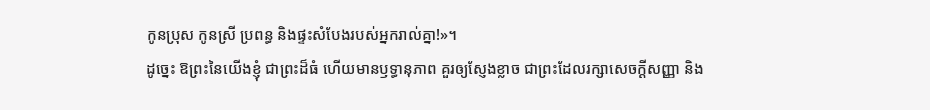កូនប្រុស កូនស្រី ប្រពន្ធ និងផ្ទះសំបែងរបស់អ្នករាល់គ្នា!»។
ដូច្នេះ ឱព្រះនៃយើងខ្ញុំ ជាព្រះដ៏ធំ ហើយមានឫទ្ធានុភាព គួរឲ្យស្ញែងខ្លាច ជាព្រះដែលរក្សាសេចក្ដីសញ្ញា និង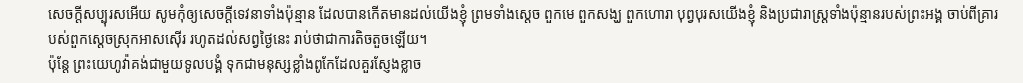សេចក្ដីសប្បុរសអើយ សូមកុំឲ្យសេចក្ដីទេវនាទាំងប៉ុន្មាន ដែលបានកើតមានដល់យើងខ្ញុំ ព្រមទាំងស្តេច ពួកមេ ពួកសង្ឃ ពួកហោរា បុព្វបុរសយើងខ្ញុំ និងប្រជារាស្ត្រទាំងប៉ុន្មានរបស់ព្រះអង្គ ចាប់ពីគ្រារបស់ពួកស្តេចស្រុកអាសស៊ើរ រហូតដល់សព្វថ្ងៃនេះ រាប់ថាជាការតិចតួចឡើយ។
ប៉ុន្តែ ព្រះយេហូវ៉ាគង់ជាមួយទូលបង្គំ ទុកជាមនុស្សខ្លាំងពូកែដែលគួរស្ញែងខ្លាច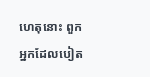ហេតុនោះ ពួកអ្នកដែលបៀត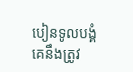បៀនទូលបង្គំ គេនឹងត្រូវ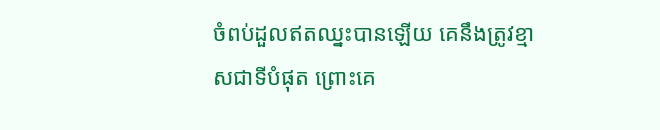ចំពប់ដួលឥតឈ្នះបានឡើយ គេនឹងត្រូវខ្មាសជាទីបំផុត ព្រោះគេ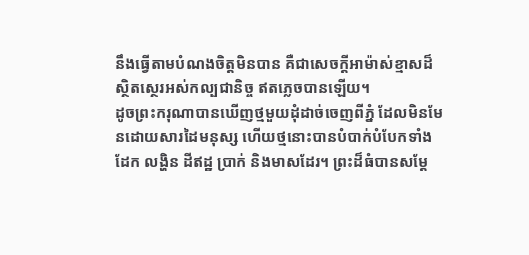នឹងធ្វើតាមបំណងចិត្តមិនបាន គឺជាសេចក្ដីអាម៉ាស់ខ្មាសដ៏ស្ថិតស្ថេរអស់កល្បជានិច្ច ឥតភ្លេចបានឡើយ។
ដូចព្រះករុណាបានឃើញថ្មមួយដុំដាច់ចេញពីភ្នំ ដែលមិនមែនដោយសារដៃមនុស្ស ហើយថ្មនោះបានបំបាក់បំបែកទាំងដែក លង្ហិន ដីឥដ្ឋ ប្រាក់ និងមាសដែរ។ ព្រះដ៏ធំបានសម្ដែ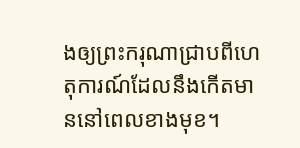ងឲ្យព្រះករុណាជ្រាបពីហេតុការណ៍ដែលនឹងកើតមាននៅពេលខាងមុខ។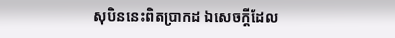សុបិននេះពិតប្រាកដ ឯសេចក្ដីដែល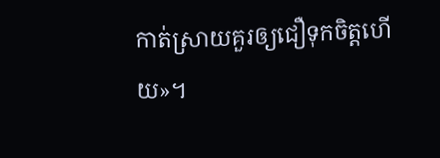កាត់ស្រាយគួរឲ្យជឿទុកចិត្តហើយ»។